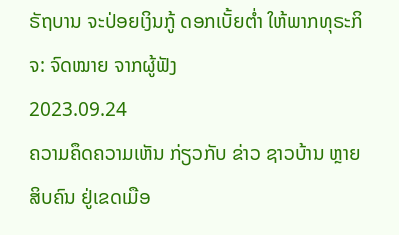ຣັຖບານ ຈະປ່ອຍເງິນກູ້ ດອກເບັ້ຍຕ່ຳ ໃຫ້ພາກທຸຣະກິຈ: ຈົດໝາຍ ຈາກຜູ້ຟັງ
2023.09.24
ຄວາມຄຶດຄວາມເຫັນ ກ່ຽວກັບ ຂ່າວ ຊາວບ້ານ ຫຼາຍສິບຄົນ ຢູ່ເຂດເມືອ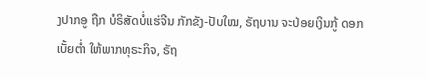ງປາກອູ ຖືກ ບໍຣິສັດບໍ່ແຮ່ຈີນ ກັກຂັງ-ປັບໃໝ, ຣັຖບານ ຈະປ່ອຍເງິນກູ້ ດອກເບັ້ຍຕ່ຳ ໃຫ້ພາກທຸຣະກິຈ, ຣັຖ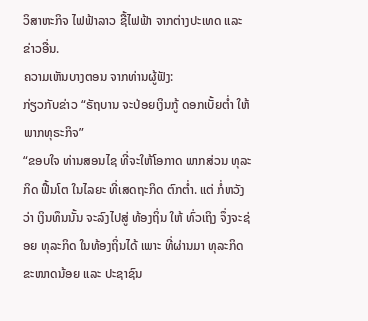ວິສາຫະກິຈ ໄຟຟ້າລາວ ຊື້ໄຟຟ້າ ຈາກຕ່າງປະເທດ ແລະ ຂ່າວອື່ນ.
ຄວາມເຫັນບາງຕອນ ຈາກທ່ານຜູ້ຟັງ:
ກ່ຽວກັບຂ່າວ “ຣັຖບານ ຈະປ່ອຍເງິນກູ້ ດອກເບັ້ຍຕ່ຳ ໃຫ້ພາກທຸຣະກິຈ”
“ຂອບໃຈ ທ່ານສອນໄຊ ທີ່ຈະໃຫ້ໂອກາດ ພາກສ່ວນ ທຸລະກິດ ຟື້ນໂຕ ໃນໄລຍະ ທີ່ເສດຖະກິດ ຕົກຕ່ຳ. ແຕ່ ກໍ່ຫວັງວ່າ ເງິນທຶນນັ້ນ ຈະລົງໄປສູ່ ທ້ອງຖິ່ນ ໃຫ້ ທົ່ວເຖິງ ຈຶ່ງຈະຊ່ອຍ ທຸລະກິດ ໃນທ້ອງຖິ່ນໄດ້ ເພາະ ທີ່ຜ່ານມາ ທຸລະກິດ ຂະໜາດນ້ອຍ ແລະ ປະຊາຊົນ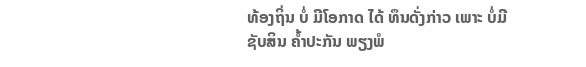ທ້ອງຖິ່ນ ບໍ່ ມີໂອກາດ ໄດ້ ທຶນດັ່ງກ່າວ ເພາະ ບໍ່ມີ ຊັບສິນ ຄ້ຳປະກັນ ພຽງພໍ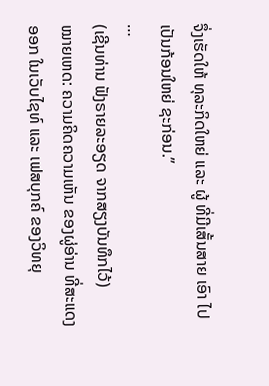ຈຶ່ງເຮັດໃຫ້ ທຸລະກິດໃຫຍ່ ແລະ ຜູ້ ທີ່ມີເສັ້ນສາຍ ເອົາ ໄປເປັນກ້ອນໃຫຍ່ ຊະກ່ອນ.”
…
(ເຊີນທ່ານ ຟັງຣາຍລະອຽດ ຈາກສຽງບັນທຶກໄວ້)
ໝາຍເຫດ: ຄວາມຄິດຄວາມເຫັນ ຂອງຜູ່ອ່ານ ທີ່ສະແດງອອກ ໃນເວັບໄຊທ໌ ແລະ ເຟສບຸກຄ໌ ຂອງວິທຍຸ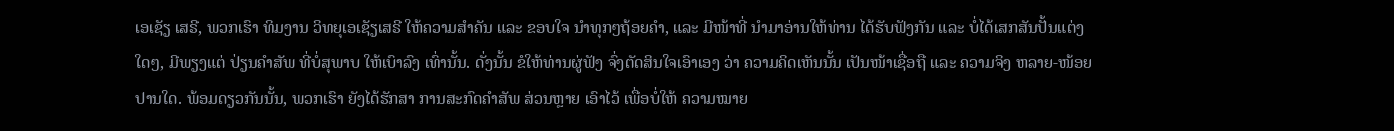ເອເຊັຽ ເສຣີ, ພວກເຮົາ ທິມງານ ວິທຍຸເອເຊັຽເສຣີ ໃຫ້ຄວາມສຳຄັນ ແລະ ຂອບໃຈ ນຳທຸກໆຖ້ອຍຄຳ, ແລະ ມີໜ້າທີ່ ນຳມາອ່ານໃຫ້ທ່ານ ໄດ້ຮັບຟັງກັນ ແລະ ບໍ່ໄດ້ເສກສັນປັ້ນແຕ່ງໃດໆ, ມີພຽງແຕ່ ປ່ຽນຄຳສັພ ທີ່ບໍ່ສຸພາບ ໃຫ້ເບົາລົງ ເທົ່ານັ້ນ. ດັ່ງນັ້ນ ຂໍໃຫ້ທ່ານຜູ່ຟັງ ຈົ່ງຕັດສິນໃຈເອົາເອງ ວ່າ ຄວາມຄິດເຫັນນັ້ນ ເປັນໜ້າເຊື່ອຖື ແລະ ຄວາມຈິງ ຫລາຍ-ໜ້ອຍ ປານໃດ. ພ້ອມດຽວກັນນັ້ນ, ພວກເຮົາ ຍັງໄດ້ຮັກສາ ການສະກົດຄຳສັພ ສ່ວນຫຼາຍ ເອົາໄວ້ ເພື່ອບໍ່ໃຫ້ ຄວາມໝາຍ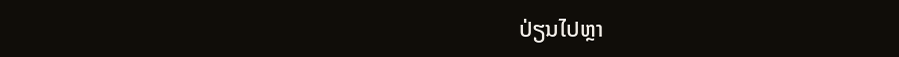ປ່ຽນໄປຫຼາ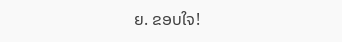ຍ. ຂອບໃຈ!